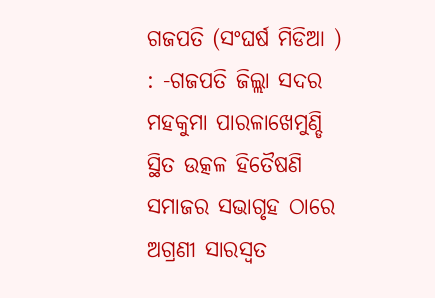ଗଜପତି (ସଂଘର୍ଷ ମିଡିଆ ) : -ଗଜପତି ଜିଲ୍ଲା ସଦର ମହକୁମା ପାରଳାଖେମୁଣ୍ଡି ସ୍ଥିତ ଉତ୍କଳ ହିତୈଷଣି ସମାଜର ସଭାଗୃହ ଠାରେ ଅଗ୍ରଣୀ ସାରସ୍ୱତ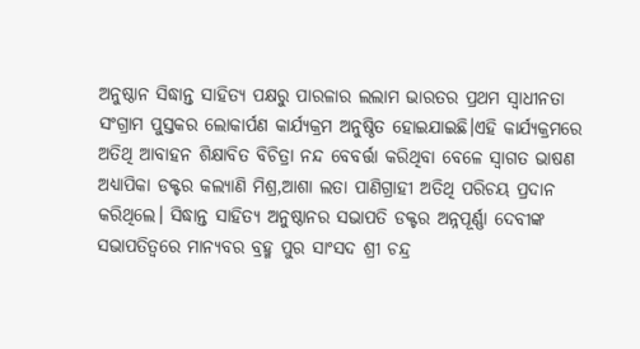ଅନୁଷ୍ଠାନ ସିଦ୍ଧାନ୍ତ ସାହିତ୍ୟ ପକ୍ଷରୁ ପାରଳାର ଲଲାମ ଭାରତର ପ୍ରଥମ ସ୍ୱାଧୀନତା ସଂଗ୍ରାମ ପୁସ୍ତକର ଲୋକାର୍ପଣ କାର୍ଯ୍ୟକ୍ରମ ଅନୁଷ୍ଠିତ ହୋଇଯାଇଛି।ଏହି କାର୍ଯ୍ୟକ୍ରମରେ ଅତିଥି ଆବାହନ ଶିକ୍ଷାବିତ ବିଚିତ୍ରା ନନ୍ଦ ବେବର୍ତ୍ତା କରିଥିବା ବେଳେ ସ୍ୱାଗତ ଭାଷଣ ଅଧ୍ୟାପିକା ଡକ୍ଟର କଲ୍ୟାଣି ମିଶ୍ର,ଆଶା ଲତା ପାଣିଗ୍ରାହୀ ଅତିଥି ପରିଚୟ ପ୍ରଦାନ କରିଥିଲେ। ସିଦ୍ଧାନ୍ତ ସାହିତ୍ୟ ଅନୁଷ୍ଠାନର ସଭାପତି ଡକ୍ଟର ଅନ୍ନପୂର୍ଣ୍ଣା ଦେବୀଙ୍କ ସଭାପତିତ୍ୱରେ ମାନ୍ୟବର ବ୍ରହ୍ମ ପୁର ସାଂସଦ ଶ୍ରୀ ଚନ୍ଦ୍ର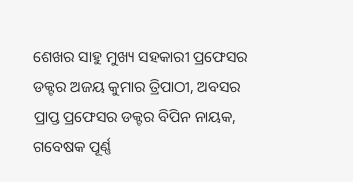ଶେଖର ସାହୁ ମୁଖ୍ୟ ସହକାରୀ ପ୍ରଫେସର ଡକ୍ଟର ଅଜୟ କୁମାର ତ୍ରିପାଠୀ, ଅବସର ପ୍ରାପ୍ତ ପ୍ରଫେସର ଡକ୍ଟର ବିପିନ ନାୟକ, ଗବେଷକ ପୂର୍ଣ୍ଣ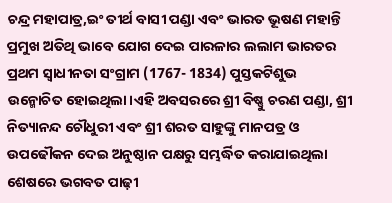ଚନ୍ଦ୍ର ମହାପାତ୍ର,ଇଂ ତୀର୍ଥ ବାସୀ ପଣ୍ଡା ଏବଂ ଭାରତ ଭୂଷଣ ମହାନ୍ତି ପ୍ରମୁଖ ଅତିଥି ଭାବେ ଯୋଗ ଦେଇ ପାରଳାର ଲଲାମ ଭାରତର ପ୍ରଥମ ସ୍ୱାଧୀନତା ସଂଗ୍ରାମ (1767- 1834) ପୁସ୍ତକଟିଶୁଭ ଉନ୍ମୋଚିତ ହୋଇଥିଲା।ଏହି ଅବସରରେ ଶ୍ରୀ ବିଷ୍ଣୁ ଚରଣ ପଣ୍ଡା, ଶ୍ରୀ ନିତ୍ୟାନନ୍ଦ ଚୌଧୁରୀ ଏବଂ ଶ୍ରୀ ଶରତ ସାହୁଙ୍କୁ ମାନପତ୍ର ଓ ଉପଢୌକନ ଦେଇ ଅନୁଷ୍ଠାନ ପକ୍ଷରୁ ସମ୍ଭର୍ଦ୍ଧିତ କରାଯାଇଥିଲା ଶେଷରେ ଭଗବତ ପାଢ଼ୀ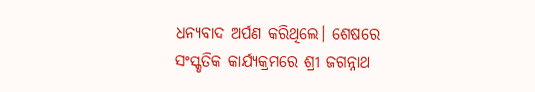ଧନ୍ୟବାଦ ଅର୍ପଣ କରିଥିଲେ। ଶେଷରେ ସଂସ୍କୃତିକ କାର୍ଯ୍ୟକ୍ରମରେ ଶ୍ରୀ ଜଗନ୍ନାଥ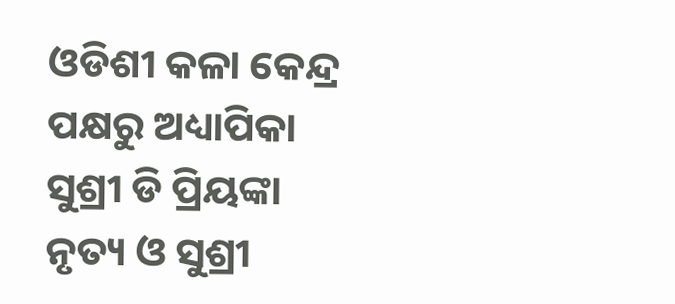ଓଡିଶୀ କଳା କେନ୍ଦ୍ର ପକ୍ଷରୁ ଅଧ୍ୟାପିକା ସୁଶ୍ରୀ ଡି ପ୍ରିୟଙ୍କା ନୃତ୍ୟ ଓ ସୁଶ୍ରୀ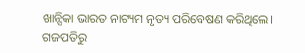ଖାନ୍ସିକା ଭାରତ ନାଟ୍ୟମ ନୃତ୍ୟ ପରିବେଷଣ କରିଥିଲେ। ଗଜପତିରୁ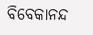ବିବେକାନନ୍ଦ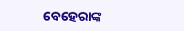ବେହେରାଙ୍କ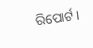ରିପୋର୍ଟ ।